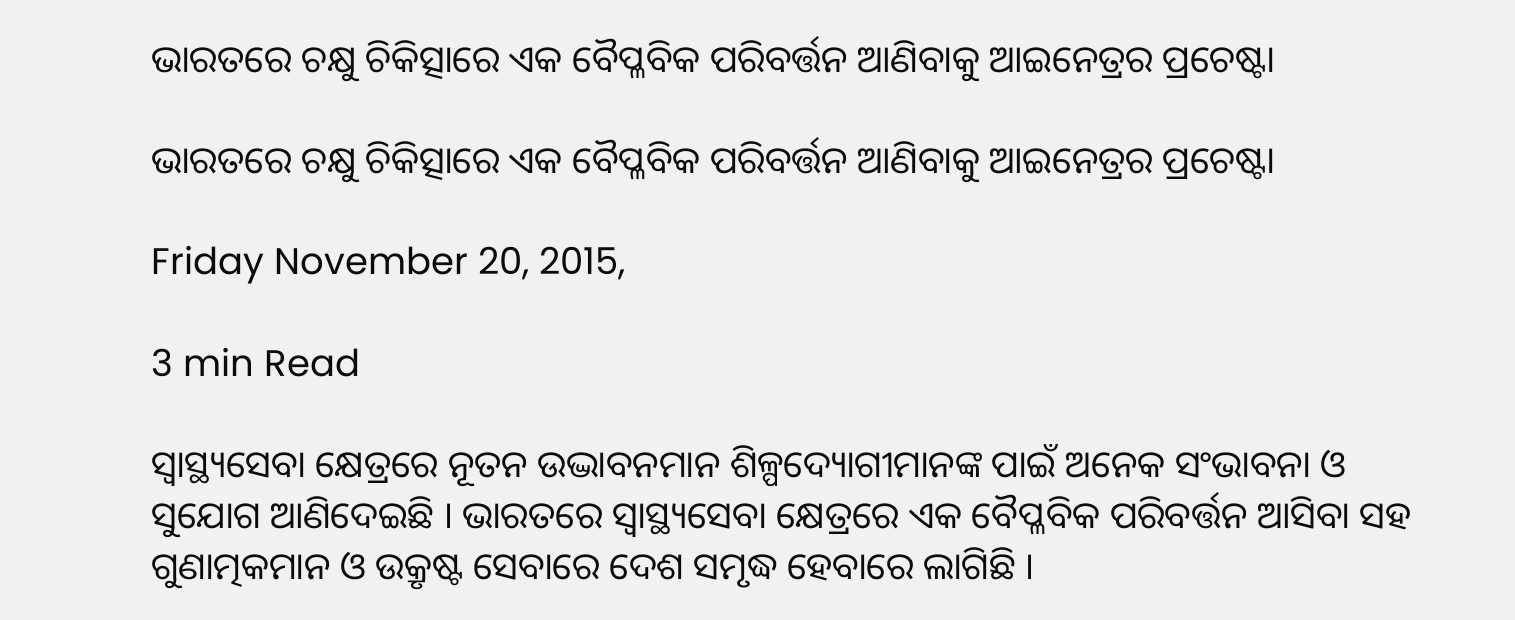ଭାରତରେ ଚକ୍ଷୁ ଚିକିତ୍ସାରେ ଏକ ବୈପ୍ଳବିକ ପରିବର୍ତ୍ତନ ଆଣିବାକୁ ଆଇନେତ୍ରର ପ୍ରଚେଷ୍ଟା

ଭାରତରେ ଚକ୍ଷୁ ଚିକିତ୍ସାରେ ଏକ ବୈପ୍ଳବିକ ପରିବର୍ତ୍ତନ ଆଣିବାକୁ ଆଇନେତ୍ରର ପ୍ରଚେଷ୍ଟା

Friday November 20, 2015,

3 min Read

ସ୍ୱାସ୍ଥ୍ୟସେବା କ୍ଷେତ୍ରରେ ନୂତନ ଉଦ୍ଭାବନମାନ ଶିଳ୍ପଦ୍ୟୋଗୀମାନଙ୍କ ପାଇଁ ଅନେକ ସଂଭାବନା ଓ ସୁଯୋଗ ଆଣିଦେଇଛି । ଭାରତରେ ସ୍ୱାସ୍ଥ୍ୟସେବା କ୍ଷେତ୍ରରେ ଏକ ବୈପ୍ଳବିକ ପରିବର୍ତ୍ତନ ଆସିବା ସହ ଗୁଣାତ୍ମକମାନ ଓ ଉକ୍ରୃଷ୍ଟ ସେବାରେ ଦେଶ ସମୃଦ୍ଧ ହେବାରେ ଲାଗିଛି ।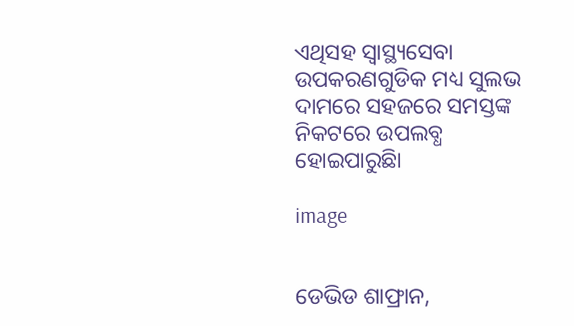ଏଥିସହ ସ୍ୱାସ୍ଥ୍ୟସେବା ଉପକରଣଗୁଡିକ ମଧ୍ୟ ସୁଲଭ ଦାମରେ ସହଜରେ ସମସ୍ତଙ୍କ ନିକଟରେ ଉପଲବ୍ଧ ହୋଇପାରୁଛିା

image


ଡେଭିଡ ଶାଫ୍ରାନ,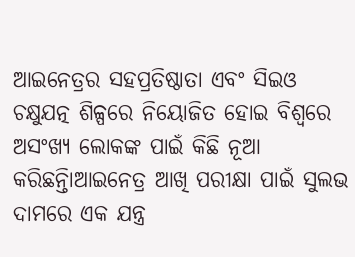ଆଇନେତ୍ରର ସହପ୍ରତିଷ୍ଠାତା ଏବଂ ସିଇଓ ଚକ୍ଷୁଯତ୍ନ ଶିଳ୍ପରେ ନିୟୋଜିତ ହୋଇ ବିଶ୍ୱରେ ଅସଂଖ୍ୟ ଲୋକଙ୍କ ପାଇଁ କିଛି ନୂଆ କରିଛନ୍ତିାଆଇନେତ୍ର ଆଖି ପରୀକ୍ଷା ପାଇଁ ସୁଲଭ ଦାମରେ ଏକ ଯନ୍ତ୍ର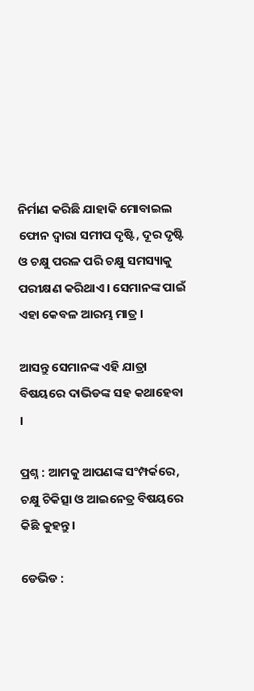ନିର୍ମାଣ କରିଛି ଯାହାକି ମୋବାଇଲ ଫୋନ ଦ୍ୱାରା ସମୀପ ଦୃଷ୍ଟି, ଦୂର ଦୃଷ୍ଟି ଓ ଚକ୍ଷୁ ପରଳ ପରି ଚକ୍ଷୁ ସମସ୍ୟାକୁ ପରୀକ୍ଷଣ କରିଥାଏ । ସେମାନଙ୍କ ପାଇଁ ଏହା କେବଳ ଆରମ୍ଭ ମାତ୍ର ।

ଆସନ୍ତୁ ସେମାନଙ୍କ ଏହି ଯାତ୍ରା ବିଷୟରେ ଦାଭିଡଙ୍କ ସହ କଥାହେବା ।

ପ୍ରଶ୍ନ : ଆମକୁ ଆପଣଙ୍କ ସଂମ୍ପର୍କରେ, ଚକ୍ଷୁ ଚିକିତ୍ସା ଓ ଆଇନେତ୍ର ବିଷୟରେ କିଛି କୁହନ୍ତୁ।

ଡେଭିଡ :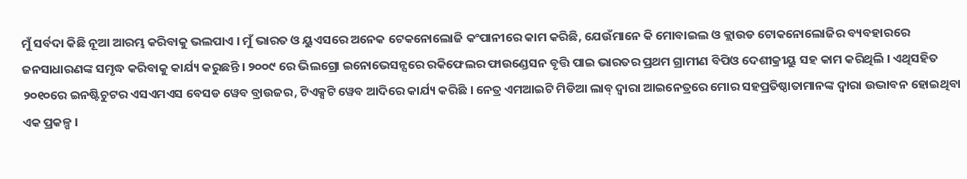ମୁଁ ସର୍ବଦା କିଛି ନୂଆ ଆରମ୍ଭ କରିବାକୁ ଭଲପାଏ । ମୁଁ ଭାରତ ଓ ୟୁଏସରେ ଅନେକ ଟେକନୋଲୋଜି କଂପାନୀରେ କାମ କରିଛି, ଯେଉଁମାନେ କି ମୋବାଇଲ ଓ କ୍ଲାଉଡ ଟୋକନୋଲୋଜିର ବ୍ୟବହାରରେ ଜନସାଧାରଣଙ୍କ ସମୃଦ୍ଧ କରିବାକୁ କାର୍ଯ୍ୟ କରୁଛନ୍ତି । ୨୦୦୯ ରେ ଭିଲଗ୍ରୋ ଇନୋଭେସନ୍ସରେ ରକିଫେଲର ଫାଉଣ୍ଡେସନ ବୃତ୍ତି ପାଇ ଭାରତର ପ୍ରଥମ ଗ୍ରାମୀଣ ବିପିଓ ଦେଶୀକ୍ରୀୟୁ ସହ କାମ କରିଥିଲି । ଏଥିସହିତ ୨୦୧୦ରେ ଇନଷ୍ଟିଚୁଟର ଏସଏମଏସ ବେସଡ ୱେବ ବ୍ରାଉଜର, ଟିଏକ୍ସଟି ୱେବ ଆଦିରେ କାର୍ଯ୍ୟ କରିଛି । ନେତ୍ର ଏମଆଇଟି ମିଡିଆ ଲାବ୍ ଦ୍ୱାରା ଆଇନେତ୍ରରେ ମୋର ସହପ୍ରତିଷ୍ଠାତାମାନଙ୍କ ଦ୍ୱାରା ଉଦ୍ଭାବନ ହୋଇଥିବା ଏକ ପ୍ରକଳ୍ପ ।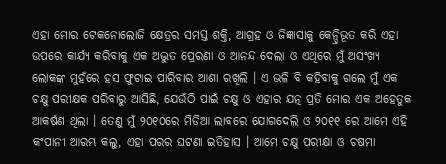ଏହା ମୋର ଟେକନୋଲୋଜି କ୍ଷେତ୍ରର ସମସ୍ତ ଶକ୍ତି, ଆଗ୍ରହ ଓ ଜିଜ୍ଞାସାକୁ କେନ୍ଦ୍ରିଭୂତ କରି ଏହା ଉପରେ କାର୍ଯ୍ୟ କରିବାକୁ ଏକ ଅଦ୍ଭୁତ ପ୍ରେରଣା ଓ ଆନନ୍ଦ ଦେଲା ଓ ଏଥିରେ ମୁଁ ଅସଂଖ୍ୟ ଲୋକଙ୍କ ମୁହଁରେ ହସ ଫୁଟାଇ ପାରିବାର ଆଶା ରଖିଲି । ଏ ଭଳି ବି କହିବାକୁ ଗଲେ ମୁଁ ଏକ ଚକ୍ଷୁ ପରୀକ୍ଷକ ପରିବାରୁ ଆସିଛି, ଯେଉଁଠି ପାଇଁ ଚକ୍ଷୁ ଓ ଏହାର ଯତ୍ନ ପ୍ରତି ମୋର ଏକ ଅହେତୁକ ଆକର୍ଷଣ ଥିଲା । ତେଣୁ ମୁଁ ୨୦୧୦ରେ ମିଡିଆ ଲାବରେ ଯୋଗଦେଲି ଓ ୨୦୧୧ ରେ ଆମେ ଏହି କଂପାନୀ ଆରମ୍ଭ କଲୁ, ଏହା ପରର ଘଟଣା ଇତିହାସ । ଆମେ ଚକ୍ଷୁ ପରୀକ୍ଷା ଓ ଚଷମା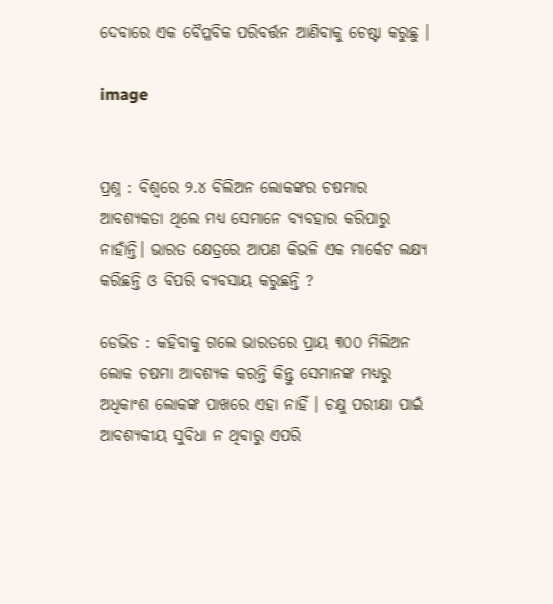ଦେବାରେ ଏକ ବୈପ୍ଳବିକ ପରିବର୍ତ୍ତନ ଆଣିବାକୁ ଚେଷ୍ଟା କରୁଛୁ ।

image


ପ୍ରଶ୍ନ : ବିଶ୍ୱରେ ୨.୪ ବିଲିଅନ ଲୋକଙ୍କର ଚଷମାର ଆବଶ୍ୟକତା ଥିଲେ ମଧ୍ୟ ସେମାନେ ବ୍ୟବହାର କରିପାରୁ ନାହାଁନ୍ତି। ଭାରତ କ୍ଷେତ୍ରରେ ଆପଣ କିଭଳି ଏକ ମାର୍କେଟ ଲକ୍ଷ୍ୟ କରିଛନ୍ତି ଓ ବିପରି ବ୍ୟବସାୟ କରୁଛନ୍ତି ?

ଡେଭିଡ : କହିବାକୁ ଗଲେ ଭାରତରେ ପ୍ରାୟ ୩୦୦ ମିଲିଅନ ଲୋକ ଚଷମା ଆବଶ୍ୟକ କରନ୍ତି କିନ୍ତୁ ସେମାନଙ୍କ ମଧ୍ୟରୁ ଅଧିକାଂଶ ଲୋକଙ୍କ ପାଖରେ ଏହା ନାହିଁ । ଚକ୍ଷୁ ପରୀକ୍ଷା ପାଇଁ ଆବଶ୍ୟକୀୟ ସୁବିଧା ନ ଥିବାରୁ ଏପରି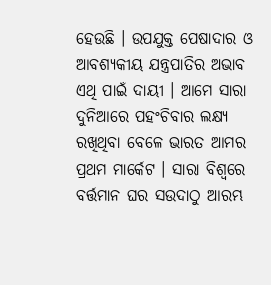ହେଉଛି । ଉପଯୁକ୍ତ ପେଷାଦାର ଓ ଆବଶ୍ୟକୀୟ ଯନ୍ତ୍ରପାତିର ଅଭାବ ଏଥି ପାଇଁ ଦାୟୀ । ଆମେ ସାରା ଦୁନିଆରେ ପହଂଚିବାର ଲକ୍ଷ୍ୟ ରଖିଥିବା ବେଳେ ଭାରତ ଆମର ପ୍ରଥମ ମାର୍କେଟ । ସାରା ବିଶ୍ୱରେ ବର୍ତ୍ତମାନ ଘର ସଉଦାଠୁ ଆରମ୍ଭ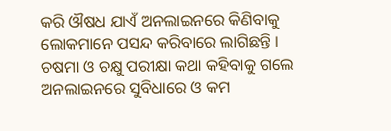କରି ଔଷଧ ଯାଏଁ ଅନଲାଇନରେ କିଣିବାକୁ ଲୋକମାନେ ପସନ୍ଦ କରିବାରେ ଲାଗିଛନ୍ତି । ଚଷମା ଓ ଚକ୍ଷୁ ପରୀକ୍ଷା କଥା କହିବାକୁ ଗଲେ ଅନଲାଇନରେ ସୁବିଧାରେ ଓ କମ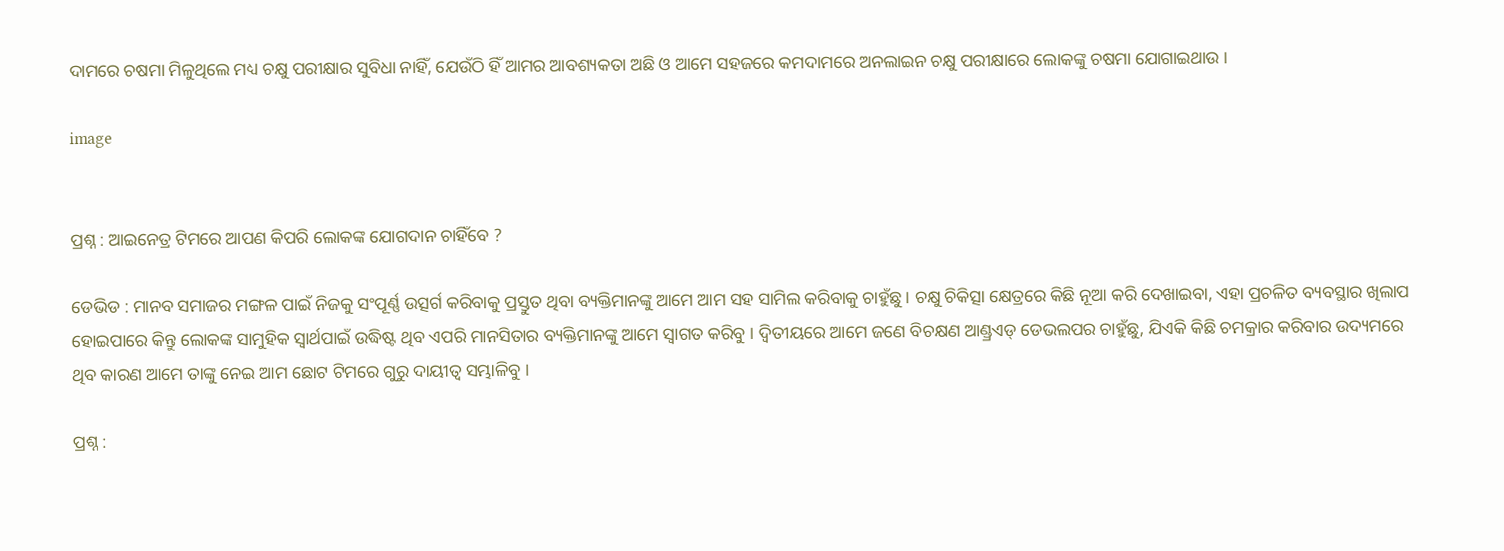ଦାମରେ ଚଷମା ମିଳୁଥିଲେ ମଧ୍ୟ ଚକ୍ଷୁ ପରୀକ୍ଷାର ସୁବିଧା ନାହିଁ, ଯେଉଁଠି ହିଁ ଆମର ଆବଶ୍ୟକତା ଅଛି ଓ ଆମେ ସହଜରେ କମଦାମରେ ଅନଲାଇନ ଚକ୍ଷୁ ପରୀକ୍ଷାରେ ଲୋକଙ୍କୁ ଚଷମା ଯୋଗାଇଥାଉ ।

image


ପ୍ରଶ୍ନ : ଆଇନେତ୍ର ଟିମରେ ଆପଣ କିପରି ଲୋକଙ୍କ ଯୋଗଦାନ ଚାହିଁବେ ?

ଡେଭିଡ : ମାନବ ସମାଜର ମଙ୍ଗଳ ପାଇଁ ନିଜକୁ ସଂପୂର୍ଣ୍ଣ ଉତ୍ସର୍ଗ କରିବାକୁ ପ୍ରସ୍ତୁତ ଥିବା ବ୍ୟକ୍ତିମାନଙ୍କୁ ଆମେ ଆମ ସହ ସାମିଲ କରିବାକୁ ଚାହୁଁଛୁ । ଚକ୍ଷୁ ଚିକିତ୍ସା କ୍ଷେତ୍ରରେ କିଛି ନୂଆ କରି ଦେଖାଇବା, ଏହା ପ୍ରଚଳିତ ବ୍ୟବସ୍ଥାର ଖିଲାପ ହୋଇପାରେ କିନ୍ତୁ ଲୋକଙ୍କ ସାମୁହିକ ସ୍ୱାର୍ଥପାଇଁ ଉଦ୍ଧିଷ୍ଟ ଥିବ ଏପରି ମାନସିତାର ବ୍ୟକ୍ତିମାନଙ୍କୁ ଆମେ ସ୍ୱାଗତ କରିବୁ । ଦ୍ୱିତୀୟରେ ଆମେ ଜଣେ ବିଚକ୍ଷଣ ଆଣ୍ଡ୍ରଏଡ୍ ଡେଭଲପର ଚାହୁଁଛୁ, ଯିଏକି କିଛି ଚମକ୍ରାର କରିବାର ଉଦ୍ୟମରେ ଥିବ କାରଣ ଆମେ ତାଙ୍କୁ ନେଇ ଆମ ଛୋଟ ଟିମରେ ଗୁରୁ ଦାୟୀତ୍ୱ ସମ୍ଭାଳିବୁ ।

ପ୍ରଶ୍ନ :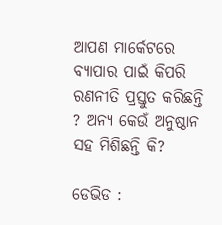ଆପଣ ମାର୍କେଟରେ ବ୍ୟାପାର ପାଇଁ କିପରି ରଣନୀତି ପ୍ରସ୍ତୁତ କରିଛନ୍ତି ? ଅନ୍ୟ କେଉଁ ଅନୁଷ୍ଠାନ ସହ ମିଶିଛନ୍ତି କି?

ଡେଭିଡ :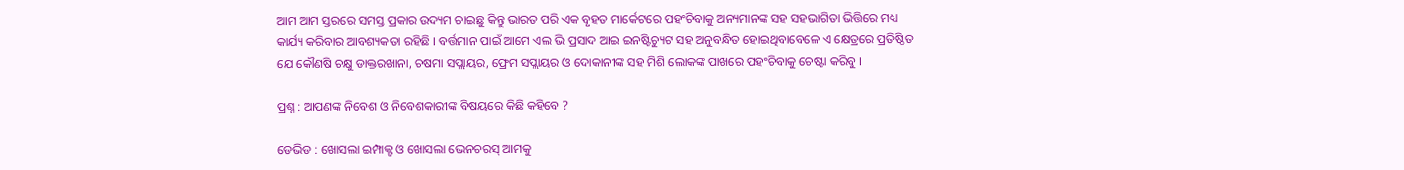ଆମ ଆମ ସ୍ତରରେ ସମସ୍ତ ପ୍ରକାର ଉଦ୍ୟମ ଚାଇଛୁ କିନ୍ତୁ ଭାରତ ପରି ଏକ ବୃହତ ମାର୍କେଟରେ ପହଂଚିବାକୁ ଅନ୍ୟମାନଙ୍କ ସହ ସହଭାଗିତା ଭିତ୍ତିରେ ମଧ୍ୟ କାର୍ଯ୍ୟ କରିବାର ଆବଶ୍ୟକତା ରହିଛି । ବର୍ତ୍ତମାନ ପାଇଁ ଆମେ ଏଲ ଭି ପ୍ରସାଦ ଆଇ ଇନଷ୍ଟିଚ୍ୟୁଟ ସହ ଅନୁବନ୍ଧିତ ହୋଇଥିବାବେଳେ ଏ କ୍ଷେତ୍ରରେ ପ୍ରତିଷ୍ଠିତ ଯେ କୌଣଷି ଚକ୍ଷୁ ଡାକ୍ତରଖାନା, ଚଷମା ସପ୍ଲାୟର, ଫ୍ରେମ ସପ୍ଲାୟର ଓ ଦୋକାନୀଙ୍କ ସହ ମିଶି ଲୋକଙ୍କ ପାଖରେ ପହଂଚିବାକୁ ଚେଷ୍ଟା କରିବୁ ।

ପ୍ରଶ୍ନ : ଆପଣଙ୍କ ନିବେଶ ଓ ନିବେଶକାରୀଙ୍କ ବିଷୟରେ କିଛି କହିବେ ?

ଡେଭିଡ : ଖୋସଲା ଇମ୍ପାକ୍ଟ ଓ ଖୋସଲା ଭେନଚରସ୍ ଆମକୁ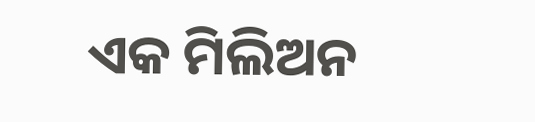ଏକ ମିଲିଅନ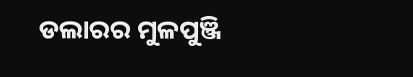ଡଲାରର ମୁଳପୁଞ୍ଜି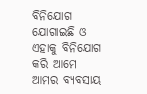ବିନିଯୋଗ ଯୋଗାଇଛି ଓ ଏହାକୁ ବିନିଯୋଗ କରି ଆମେ ଆମର ବ୍ୟବସାୟ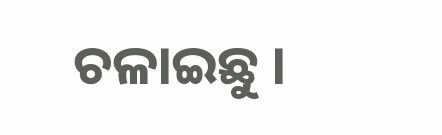ଚଳାଇଛୁ ।